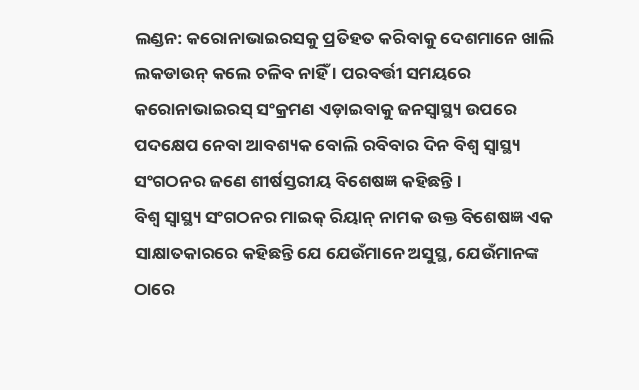ଲଣ୍ଡନ: କରୋନାଭାଇରସକୁ ପ୍ରତିହତ କରିବାକୁ ଦେଶମାନେ ଖାଲି ଲକଡାଉନ୍ କଲେ ଚଳିବ ନାହିଁ । ପରବର୍ତ୍ତୀ ସମୟରେ କରୋନାଭାଇରସ୍ ସଂକ୍ରମଣ ଏଡ଼ାଇବାକୁ ଜନସ୍ୱାସ୍ଥ୍ୟ ଉପରେ ପଦକ୍ଷେପ ନେବା ଆବଶ୍ୟକ ବୋଲି ରବିବାର ଦିନ ବିଶ୍ୱ ସ୍ୱାସ୍ଥ୍ୟ ସଂଗଠନର ଜଣେ ଶୀର୍ଷସ୍ତରୀୟ ବିଶେଷଜ୍ଞ କହିଛନ୍ତି ।
ବିଶ୍ୱ ସ୍ୱାସ୍ଥ୍ୟ ସଂଗଠନର ମାଇକ୍ ରିୟାନ୍ ନାମକ ଉକ୍ତ ବିଶେଷଜ୍ଞ ଏକ ସାକ୍ଷାତକାରରେ କହିଛନ୍ତି ଯେ ଯେଉଁମାନେ ଅସୁସ୍ଥ, ଯେଉଁମାନଙ୍କ ଠାରେ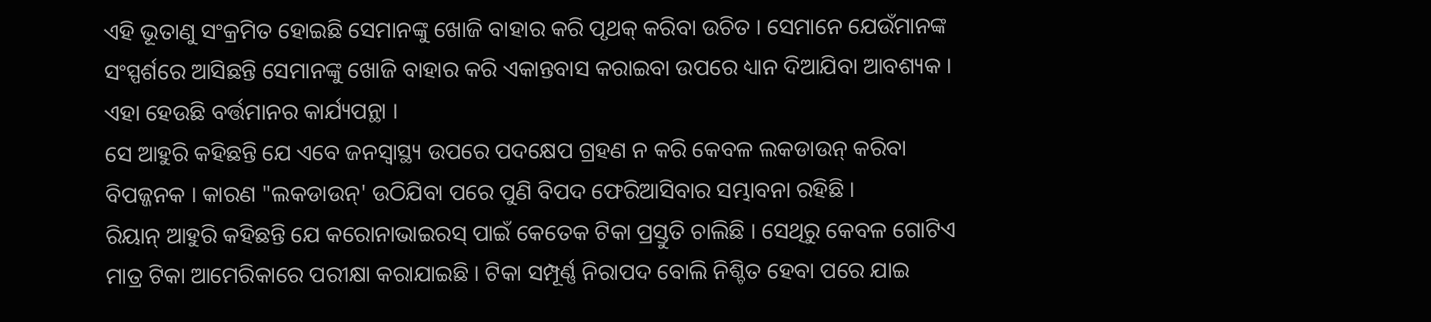ଏହି ଭୂତାଣୁ ସଂକ୍ରମିତ ହୋଇଛି ସେମାନଙ୍କୁ ଖୋଜି ବାହାର କରି ପୃଥକ୍ କରିବା ଉଚିତ । ସେମାନେ ଯେଉଁମାନଙ୍କ ସଂସ୍ପର୍ଶରେ ଆସିଛନ୍ତି ସେମାନଙ୍କୁ ଖୋଜି ବାହାର କରି ଏକାନ୍ତବାସ କରାଇବା ଉପରେ ଧ୍ୟାନ ଦିଆଯିବା ଆବଶ୍ୟକ । ଏହା ହେଉଛି ବର୍ତ୍ତମାନର କାର୍ଯ୍ୟପନ୍ଥା ।
ସେ ଆହୁରି କହିଛନ୍ତି ଯେ ଏବେ ଜନସ୍ୱାସ୍ଥ୍ୟ ଉପରେ ପଦକ୍ଷେପ ଗ୍ରହଣ ନ କରି କେବଳ ଲକଡାଉନ୍ କରିବା ବିପଜ୍ଜନକ । କାରଣ "ଲକଡାଉନ୍' ଉଠିଯିବା ପରେ ପୁଣି ବିପଦ ଫେରିଆସିବାର ସମ୍ଭାବନା ରହିଛି ।
ରିୟାନ୍ ଆହୁରି କହିଛନ୍ତି ଯେ କରୋନାଭାଇରସ୍ ପାଇଁ କେତେକ ଟିକା ପ୍ରସ୍ତୁତି ଚାଲିଛି । ସେଥିରୁ କେବଳ ଗୋଟିଏ ମାତ୍ର ଟିକା ଆମେରିକାରେ ପରୀକ୍ଷା କରାଯାଇଛି । ଟିକା ସମ୍ପୂର୍ଣ୍ଣ ନିରାପଦ ବୋଲି ନିଶ୍ଚିତ ହେବା ପରେ ଯାଇ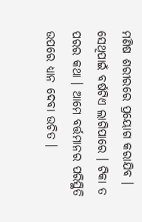ମଣିଷ ଶରୀରରେ ପ୍ରୟୋଗ କରାଯିବ । ସେଥିପାଇଁ ବର୍ଷଟିଏ ଲାଗିପାରେ । ଟିକା ତ ପରର କଥା । ଆମେ ବର୍ତ୍ତମାନର ପରିସ୍ଥିତି ଉପରେ ଧ୍ୟାନ ଦେବା ଉଚିତ ।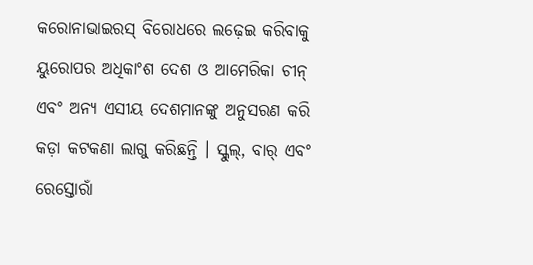କରୋନାଭାଇରସ୍ ବିରୋଧରେ ଲଢ଼େଇ କରିବାକୁ ୟୁରୋପର ଅଧିକାଂଶ ଦେଶ ଓ ଆମେରିକା ଚୀନ୍ ଏବଂ ଅନ୍ୟ ଏସୀୟ ଦେଶମାନଙ୍କୁ ଅନୁସରଣ କରି କଡ଼ା କଟକଣା ଲାଗୁ କରିଛନ୍ତି । ସ୍କୁଲ୍, ବାର୍ ଏବଂ ରେସ୍ତୋରାଁ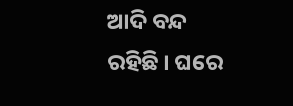ଆଦି ବନ୍ଦ ରହିଛି । ଘରେ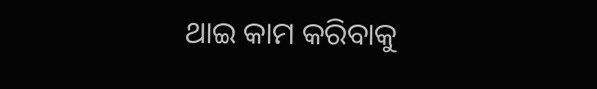ଥାଇ କାମ କରିବାକୁ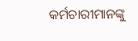କର୍ମଚାରୀମାନଙ୍କୁ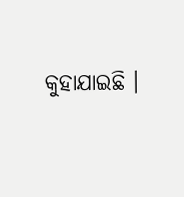କୁହାଯାଇଛି ।